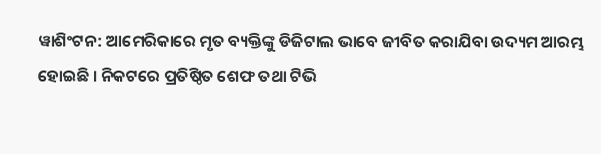ୱାଶିଂଟନ: ଆମେରିକାରେ ମୃତ ବ୍ୟକ୍ତିଙ୍କୁ ଡିଜିଟାଲ ଭାବେ ଜୀବିତ କରାଯିବା ଉଦ୍ୟମ ଆରମ୍ଭ ହୋଇଛି । ନିକଟରେ ପ୍ରତିଷ୍ଠିତ ଶେଫ ତଥା ଟିଭି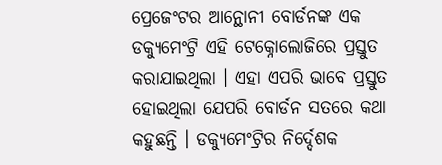ପ୍ରେଜେଂଟର ଆନ୍ଥୋନୀ ବୋର୍ଡନଙ୍କ ଏକ ଡକ୍ୟୁମେଂଟ୍ରି ଏହି ଟେକ୍ନୋଲୋଜିରେ ପ୍ରସ୍ତୁତ କରାଯାଇଥିଲା । ଏହା ଏପରି ଭାବେ ପ୍ରସ୍ତୁତ ହୋଇଥିଲା ଯେପରି ବୋର୍ଡନ ସତରେ କଥା କହୁଛନ୍ତି । ଡକ୍ୟୁମେଂଟ୍ରିର ନିର୍ଦ୍ଦେଶକ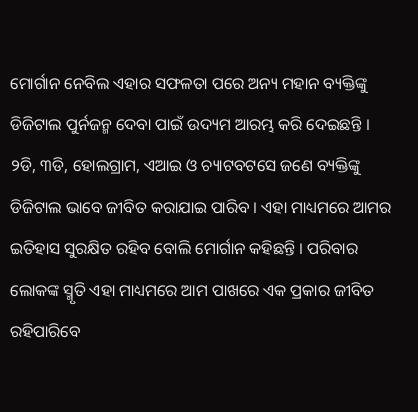ମୋର୍ଗାନ ନେବିଲ ଏହାର ସଫଳତା ପରେ ଅନ୍ୟ ମହାନ ବ୍ୟକ୍ତିଙ୍କୁ ଡିଜିଟାଲ ପୁର୍ନଜନ୍ମ ଦେବା ପାଇଁ ଉଦ୍ୟମ ଆରମ୍ଭ କରି ଦେଇଛନ୍ତି ।
୨ଡି, ୩ଡି, ହୋଲଗ୍ରାମ, ଏଆଇ ଓ ଚ୍ୟାଟବଟସେ ଜଣେ ବ୍ୟକ୍ତିଙ୍କୁ ଡିଜିଟାଲ ଭାବେ ଜୀବିତ କରାଯାଇ ପାରିବ । ଏହା ମାଧ୍ୟମରେ ଆମର ଇତିହାସ ସୁରକ୍ଷିତ ରହିବ ବୋଲି ମୋର୍ଗାନ କହିଛନ୍ତି । ପରିବାର ଲୋକଙ୍କ ସ୍ମୃତି ଏହା ମାଧ୍ୟମରେ ଆମ ପାଖରେ ଏକ ପ୍ରକାର ଜୀବିତ ରହିପାରିବେ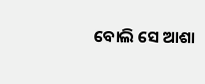ବୋଲି ସେ ଆଶା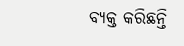ବ୍ୟକ୍ତ କରିଛନ୍ତି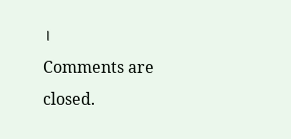।
Comments are closed.